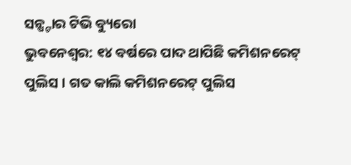ସନ୍ଷ୍ଟାର ଟିଭି ବ୍ୟୁରୋ
ଭୁବନେଶ୍ୱର: ୧୪ ବର୍ଷରେ ପାଦ ଥାପିଛି କମିଶନରେଟ୍ ପୁଲିସ । ଗତ କାଲି କମିଶନରେଟ୍ ପୁଲିସ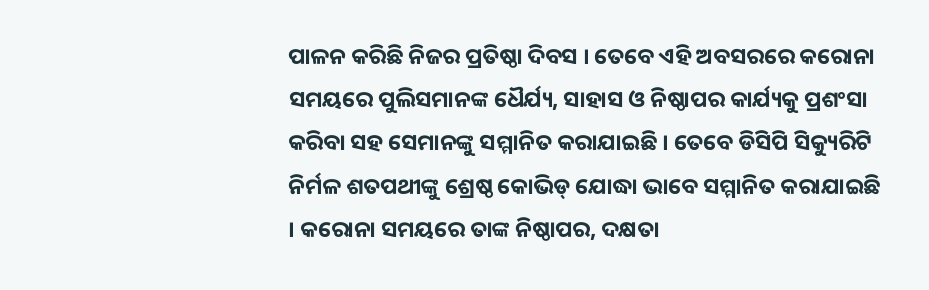ପାଳନ କରିଛି ନିଜର ପ୍ରତିଷ୍ଠା ଦିବସ । ତେବେ ଏହି ଅବସରରେ କରୋନା ସମୟରେ ପୁଲିସମାନଙ୍କ ଧୈର୍ଯ୍ୟ, ସାହାସ ଓ ନିଷ୍ଠାପର କାର୍ଯ୍ୟକୁ ପ୍ରଶଂସା କରିବା ସହ ସେମାନଙ୍କୁ ସମ୍ମାନିତ କରାଯାଇଛି । ତେବେ ଡିସିପି ସିକ୍ୟୁରିଟି ନିର୍ମଳ ଶତପଥୀଙ୍କୁ ଶ୍ରେଷ୍ଠ କୋଭିଡ୍ ଯୋଦ୍ଧା ଭାବେ ସମ୍ମାନିତ କରାଯାଇଛି । କରୋନା ସମୟରେ ତାଙ୍କ ନିଷ୍ଠାପର, ଦକ୍ଷତା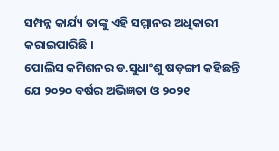ସମ୍ପନ୍ନ କାର୍ଯ୍ୟ ତାଙ୍କୁ ଏହି ସମ୍ମାନର ଅଧିକାରୀ କରାଇପାରିଛି ।
ପୋଲିସ କମିଶନର ଡ.ସୁଧାଂଶୁ ଷଡ଼ଙ୍ଗୀ କହିଛନ୍ତି ଯେ ୨୦୨୦ ବର୍ଷର ଅଭିଜ୍ଞତା ଓ ୨୦୨୧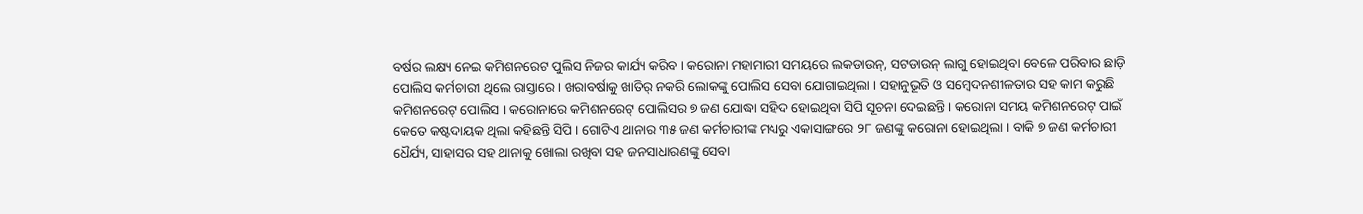ବର୍ଷର ଲକ୍ଷ୍ୟ ନେଇ କମିଶନରେଟ ପୁଲିସ ନିଜର କାର୍ଯ୍ୟ କରିବ । କରୋନା ମହାମାରୀ ସମୟରେ ଲକଡାଉନ୍, ସଟଡାଉନ୍ ଲାଗୁ ହୋଇଥିବା ବେଳେ ପରିବାର ଛାଡ଼ି ପୋଲିସ କର୍ମଚାରୀ ଥିଲେ ରାସ୍ତାରେ । ଖରାବର୍ଷାକୁ ଖାତିର୍ ନକରି ଲୋକଙ୍କୁ ପୋଲିସ ସେବା ଯୋଗାଇଥିଲା । ସହାନୁଭୂତି ଓ ସମ୍ବେଦନଶୀଳତାର ସହ କାମ କରୁଛି କମିଶନରେଟ୍ ପୋଲିସ । କରୋନାରେ କମିଶନରେଟ୍ ପୋଲିସର ୭ ଜଣ ଯୋଦ୍ଧା ସହିଦ ହୋଇଥିବା ସିପି ସୂଚନା ଦେଇଛନ୍ତି । କରୋନା ସମୟ କମିଶନରେଟ୍ ପାଇଁ କେତେ କଷ୍ଟଦାୟକ ଥିଲା କହିଛନ୍ତି ସିପି । ଗୋଟିଏ ଥାନାର ୩୫ ଜଣ କର୍ମଚାରୀଙ୍କ ମଧ୍ୟରୁ ଏକାସାଙ୍ଗରେ ୨୮ ଜଣଙ୍କୁ କରୋନା ହୋଇଥିଲା । ବାକି ୭ ଜଣ କର୍ମଚାରୀ ଧୈର୍ଯ୍ୟ, ସାହାସର ସହ ଥାନାକୁ ଖୋଲା ରଖିବା ସହ ଜନସାଧାରଣଙ୍କୁ ସେବା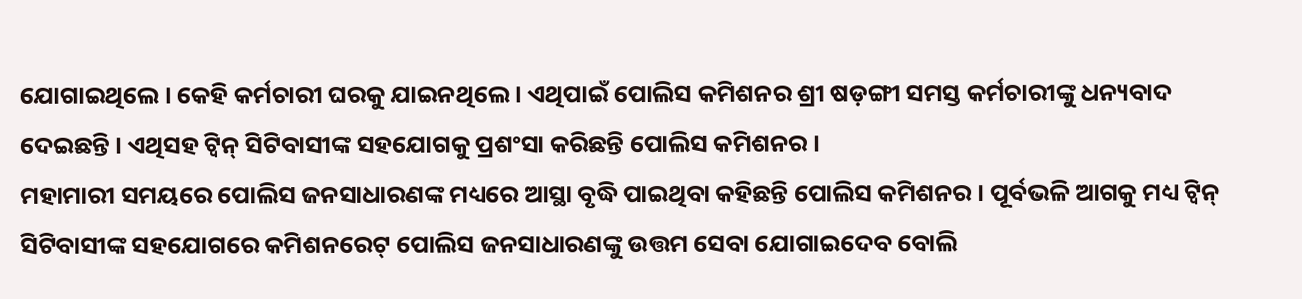ଯୋଗାଇଥିଲେ । କେହି କର୍ମଚାରୀ ଘରକୁ ଯାଇନଥିଲେ । ଏଥିପାଇଁ ପୋଲିସ କମିଶନର ଶ୍ରୀ ଷଡ଼ଙ୍ଗୀ ସମସ୍ତ କର୍ମଚାରୀଙ୍କୁ ଧନ୍ୟବାଦ ଦେଇଛନ୍ତି । ଏଥିସହ ଟ୍ୱିନ୍ ସିଟିବାସୀଙ୍କ ସହଯୋଗକୁ ପ୍ରଶଂସା କରିଛନ୍ତି ପୋଲିସ କମିଶନର ।
ମହାମାରୀ ସମୟରେ ପୋଲିସ ଜନସାଧାରଣଙ୍କ ମଧ୍ୟରେ ଆସ୍ଥା ବୃଦ୍ଧି ପାଇଥିବା କହିଛନ୍ତି ପୋଲିସ କମିଶନର । ପୂର୍ବଭଳି ଆଗକୁ ମଧ୍ୟ ଟ୍ୱିନ୍ ସିଟିବାସୀଙ୍କ ସହଯୋଗରେ କମିଶନରେଟ୍ ପୋଲିସ ଜନସାଧାରଣଙ୍କୁ ଉତ୍ତମ ସେବା ଯୋଗାଇଦେବ ବୋଲି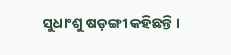ସୁଧାଂଶୁ ଷଡ଼ଙ୍ଗୀ କହିଛନ୍ତି ।